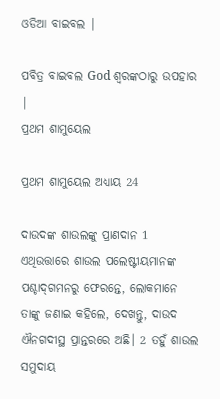ଓଡିଆ ବାଇବଲ |

ପବିତ୍ର ବାଇବଲ God ଶ୍ବରଙ୍କଠାରୁ ଉପହାର |
ପ୍ରଥମ ଶାମୁୟେଲ

ପ୍ରଥମ ଶାମୁୟେଲ ଅଧ୍ୟାୟ 24

ଦାଉଦଙ୍କ ଶାଉଲଙ୍କୁ ପ୍ରାଣଦାନ 1 ଏଥିଉତ୍ତାରେ ଶାଉଲ ପଲେଷ୍ଟୀୟମାନଙ୍କ ପଶ୍ଚାଦ୍‍ଗମନରୁ ଫେରନ୍ତେ, ଲୋକମାନେ ତାଙ୍କୁ ଜଣାଇ କହିଲେ, ଦେଖନ୍ତୁ, ଦାଉଦ ଐନଗଦୀସ୍ଥ ପ୍ରାନ୍ତରରେ ଅଛି। 2 ତହୁଁ ଶାଉଲ ସମୁଦାୟ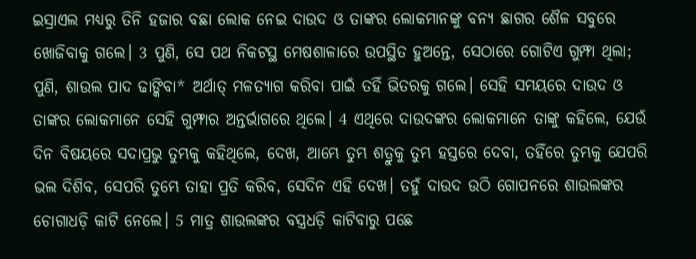ଇସ୍ରାଏଲ ମଧ୍ୟରୁ ତିନି ହଜାର ବଛା ଲୋକ ନେଇ ଦାଉଦ ଓ ତାଙ୍କର ଲୋକମାନଙ୍କୁ ବନ୍ୟ ଛାଗର ଶୈଳ ସବୁରେ ଖୋଜିବାକୁ ଗଲେ। 3 ପୁଣି, ସେ ପଥ ନିକଟସ୍ଥ ମେଷଶାଳାରେ ଉପସ୍ଥିତ ହୁଅନ୍ତେ, ସେଠାରେ ଗୋଟିଏ ଗୁମ୍ଫା ଥିଲା; ପୁଣି, ଶାଉଲ ପାଦ ଢାଙ୍କିବା* ଅର୍ଥାତ୍ ମଳତ୍ୟାଗ କରିବା ପାଇଁ ତହିଁ ଭିତରକୁ ଗଲେ। ସେହି ସମୟରେ ଦାଉଦ ଓ ତାଙ୍କର ଲୋକମାନେ ସେହି ଗୁମ୍ଫାର ଅନ୍ତର୍ଭାଗରେ ଥିଲେ। 4 ଏଥିରେ ଦାଉଦଙ୍କର ଲୋକମାନେ ତାଙ୍କୁ କହିଲେ, ଯେଉଁ ଦିନ ବିଷୟରେ ସଦାପ୍ରଭୁ ତୁମ୍ଭକୁ କହିଥିଲେ, ଦେଖ, ଆମ୍ଭେ ତୁମ୍ଭ ଶତ୍ରୁକୁ ତୁମ୍ଭ ହସ୍ତରେ ଦେବା, ତହିଁରେ ତୁମ୍ଭକୁ ଯେପରି ଭଲ ଦିଶିବ, ସେପରି ତୁମ୍ଭେ ତାହା ପ୍ରତି କରିବ, ସେଦିନ ଏହି ଦେଖ। ତହୁଁ ଦାଉଦ ଉଠି ଗୋପନରେ ଶାଉଲଙ୍କର ଚୋଗାଧଡ଼ି କାଟି ନେଲେ। 5 ମାତ୍ର ଶାଉଲଙ୍କର ବସ୍ତ୍ରଧଡ଼ି କାଟିବାରୁ ପଛେ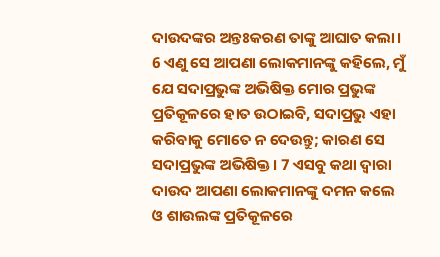ଦାଉଦଙ୍କର ଅନ୍ତଃକରଣ ତାଙ୍କୁ ଆଘାତ କଲା। 6 ଏଣୁ ସେ ଆପଣା ଲୋକମାନଙ୍କୁ କହିଲେ, ମୁଁ ଯେ ସଦାପ୍ରଭୁଙ୍କ ଅଭିଷିକ୍ତ ମୋର ପ୍ରଭୁଙ୍କ ପ୍ରତିକୂଳରେ ହାତ ଉଠାଇବି, ସଦାପ୍ରଭୁ ଏହା କରିବାକୁ ମୋତେ ନ ଦେଉନ୍ତୁ; କାରଣ ସେ ସଦାପ୍ରଭୁଙ୍କ ଅଭିଷିକ୍ତ। 7 ଏସବୁ କଥା ଦ୍ୱାରା ଦାଉଦ ଆପଣା ଲୋକମାନଙ୍କୁ ଦମନ କଲେ ଓ ଶାଉଲଙ୍କ ପ୍ରତିକୂଳରେ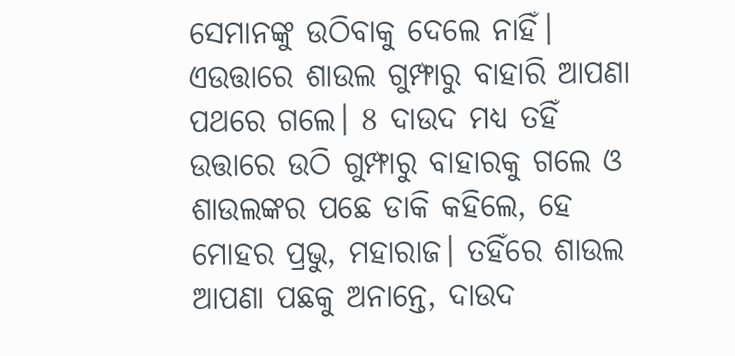ସେମାନଙ୍କୁ ଉଠିବାକୁ ଦେଲେ ନାହିଁ। ଏଉତ୍ତାରେ ଶାଉଲ ଗୁମ୍ଫାରୁ ବାହାରି ଆପଣା ପଥରେ ଗଲେ। 8 ଦାଉଦ ମଧ୍ୟ ତହିଁ ଉତ୍ତାରେ ଉଠି ଗୁମ୍ଫାରୁ ବାହାରକୁ ଗଲେ ଓ ଶାଉଲଙ୍କର ପଛେ ଡାକି କହିଲେ, ହେ ମୋହର ପ୍ରଭୁ, ମହାରାଜ। ତହିଁରେ ଶାଉଲ ଆପଣା ପଛକୁ ଅନାନ୍ତେ, ଦାଉଦ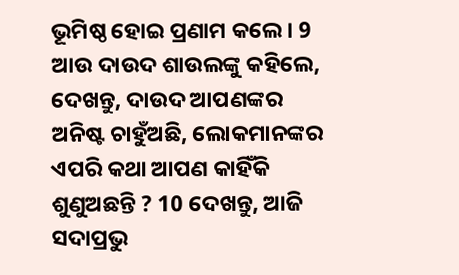ଭୂମିଷ୍ଠ ହୋଇ ପ୍ରଣାମ କଲେ। 9 ଆଉ ଦାଉଦ ଶାଉଲଙ୍କୁ କହିଲେ, ଦେଖନ୍ତୁ, ଦାଉଦ ଆପଣଙ୍କର ଅନିଷ୍ଟ ଚାହୁଁଅଛି, ଲୋକମାନଙ୍କର ଏପରି କଥା ଆପଣ କାହିଁକି ଶୁଣୁଅଛନ୍ତି ? 10 ଦେଖନ୍ତୁ, ଆଜି ସଦାପ୍ରଭୁ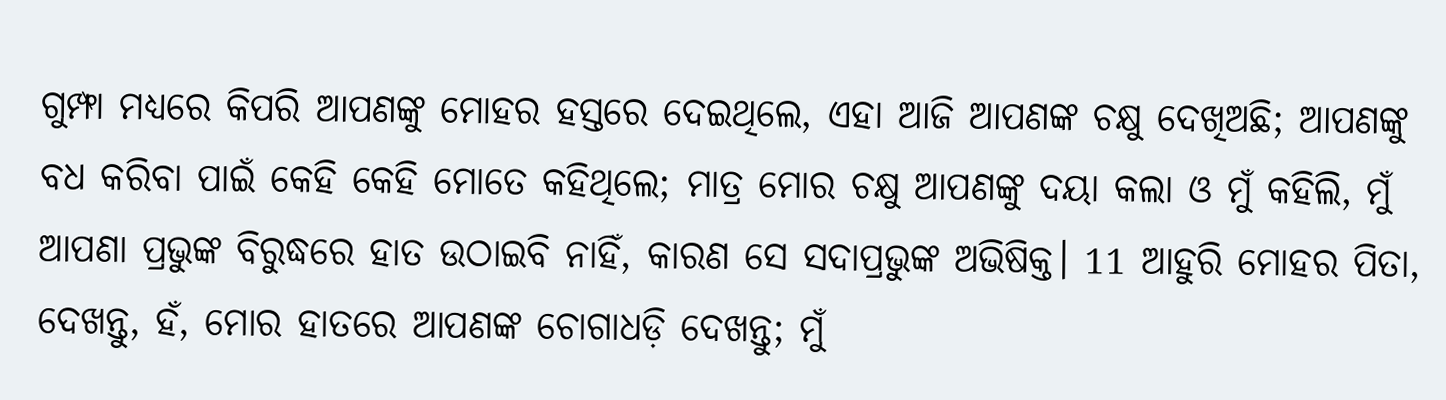ଗୁମ୍ଫା ମଧ୍ୟରେ କିପରି ଆପଣଙ୍କୁ ମୋହର ହସ୍ତରେ ଦେଇଥିଲେ, ଏହା ଆଜି ଆପଣଙ୍କ ଚକ୍ଷୁ ଦେଖିଅଛି; ଆପଣଙ୍କୁ ବଧ କରିବା ପାଇଁ କେହି କେହି ମୋତେ କହିଥିଲେ; ମାତ୍ର ମୋର ଚକ୍ଷୁ ଆପଣଙ୍କୁ ଦୟା କଲା ଓ ମୁଁ କହିଲି, ମୁଁ ଆପଣା ପ୍ରଭୁଙ୍କ ବିରୁଦ୍ଧରେ ହାତ ଉଠାଇବି ନାହିଁ, କାରଣ ସେ ସଦାପ୍ରଭୁଙ୍କ ଅଭିଷିକ୍ତ। 11 ଆହୁରି ମୋହର ପିତା, ଦେଖନ୍ତୁ, ହଁ, ମୋର ହାତରେ ଆପଣଙ୍କ ଚୋଗାଧଡ଼ି ଦେଖନ୍ତୁ; ମୁଁ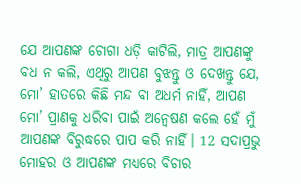ଯେ ଆପଣଙ୍କ ଚୋଗା ଧଡ଼ି କାଟିଲି, ମାତ୍ର ଆପଣଙ୍କୁ ବଧ ନ କଲି, ଏଥିରୁ ଆପଣ ବୁଝନ୍ତୁ ଓ ଦେଖନ୍ତୁ ଯେ, ମୋ’ ହାତରେ କିଛି ମନ୍ଦ ବା ଅଧର୍ମ ନାହିଁ, ଆପଣ ମୋ’ ପ୍ରାଣକୁ ଧରିବା ପାଇଁ ଅନ୍ୱେଷଣ କଲେ ହେଁ ମୁଁ ଆପଣଙ୍କ ବିରୁଦ୍ଧରେ ପାପ କରି ନାହିଁ। 12 ସଦାପ୍ରଭୁ ମୋହର ଓ ଆପଣଙ୍କ ମଧ୍ୟରେ ବିଚାର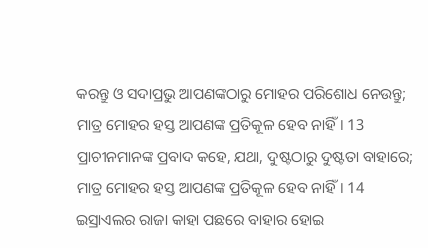କରନ୍ତୁ ଓ ସଦାପ୍ରଭୁ ଆପଣଙ୍କଠାରୁ ମୋହର ପରିଶୋଧ ନେଉନ୍ତୁ; ମାତ୍ର ମୋହର ହସ୍ତ ଆପଣଙ୍କ ପ୍ରତିକୂଳ ହେବ ନାହିଁ। 13 ପ୍ରାଚୀନମାନଙ୍କ ପ୍ରବାଦ କହେ, ଯଥା, ଦୁଷ୍ଟଠାରୁ ଦୁଷ୍ଟତା ବାହାରେ; ମାତ୍ର ମୋହର ହସ୍ତ ଆପଣଙ୍କ ପ୍ରତିକୂଳ ହେବ ନାହିଁ। 14 ଇସ୍ରାଏଲର ରାଜା କାହା ପଛରେ ବାହାର ହୋଇ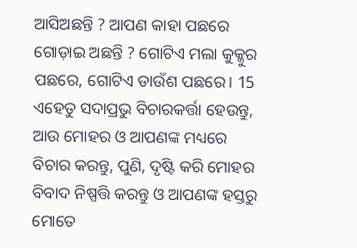ଆସିଅଛନ୍ତି ? ଆପଣ କାହା ପଛରେ ଗୋଡ଼ାଇ ଅଛନ୍ତି ? ଗୋଟିଏ ମଲା କୁକ୍କୁର ପଛରେ, ଗୋଟିଏ ଡାଉଁଶ ପଛରେ। 15 ଏହେତୁ ସଦାପ୍ରଭୁ ବିଚାରକର୍ତ୍ତା ହେଉନ୍ତୁ, ଆଉ ମୋହର ଓ ଆପଣଙ୍କ ମଧ୍ୟରେ ବିଚାର କରନ୍ତୁ, ପୁଣି, ଦୃଷ୍ଟି କରି ମୋହର ବିବାଦ ନିଷ୍ପତ୍ତି କରନ୍ତୁ ଓ ଆପଣଙ୍କ ହସ୍ତରୁ ମୋତେ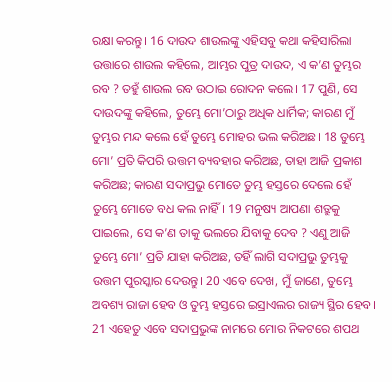ରକ୍ଷା କରନ୍ତୁ। 16 ଦାଉଦ ଶାଉଲଙ୍କୁ ଏହିସବୁ କଥା କହିସାରିଲା ଉତ୍ତାରେ ଶାଉଲ କହିଲେ, ଆମ୍ଭର ପୁତ୍ର ଦାଉଦ, ଏ କ’ଣ ତୁମ୍ଭର ରବ ? ତହୁଁ ଶାଉଲ ରବ ଉଠାଇ ରୋଦନ କଲେ। 17 ପୁଣି, ସେ ଦାଉଦଙ୍କୁ କହିଲେ, ତୁମ୍ଭେ ମୋ’ଠାରୁ ଅଧିକ ଧାର୍ମିକ; କାରଣ ମୁଁ ତୁମ୍ଭର ମନ୍ଦ କଲେ ହେଁ ତୁମ୍ଭେ ମୋହର ଭଲ କରିଅଛ। 18 ତୁମ୍ଭେ ମୋ’ ପ୍ରତି କିପରି ଉତ୍ତମ ବ୍ୟବହାର କରିଅଛ, ତାହା ଆଜି ପ୍ରକାଶ କରିଅଛ; କାରଣ ସଦାପ୍ରଭୁ ମୋତେ ତୁମ୍ଭ ହସ୍ତରେ ଦେଲେ ହେଁ ତୁମ୍ଭେ ମୋତେ ବଧ କଲ ନାହିଁ। 19 ମନୁଷ୍ୟ ଆପଣା ଶତ୍ରୁକୁ ପାଇଲେ, ସେ କ’ଣ ତାକୁ ଭଲରେ ଯିବାକୁ ଦେବ ? ଏଣୁ ଆଜି ତୁମ୍ଭେ ମୋ’ ପ୍ରତି ଯାହା କରିଅଛ, ତହିଁ ଲାଗି ସଦାପ୍ରଭୁ ତୁମ୍ଭକୁ ଉତ୍ତମ ପୁରସ୍କାର ଦେଉନ୍ତୁ। 20 ଏବେ ଦେଖ, ମୁଁ ଜାଣେ, ତୁମ୍ଭେ ଅବଶ୍ୟ ରାଜା ହେବ ଓ ତୁମ୍ଭ ହସ୍ତରେ ଇସ୍ରାଏଲର ରାଜ୍ୟ ସ୍ଥିର ହେବ। 21 ଏହେତୁ ଏବେ ସଦାପ୍ରଭୁଙ୍କ ନାମରେ ମୋର ନିକଟରେ ଶପଥ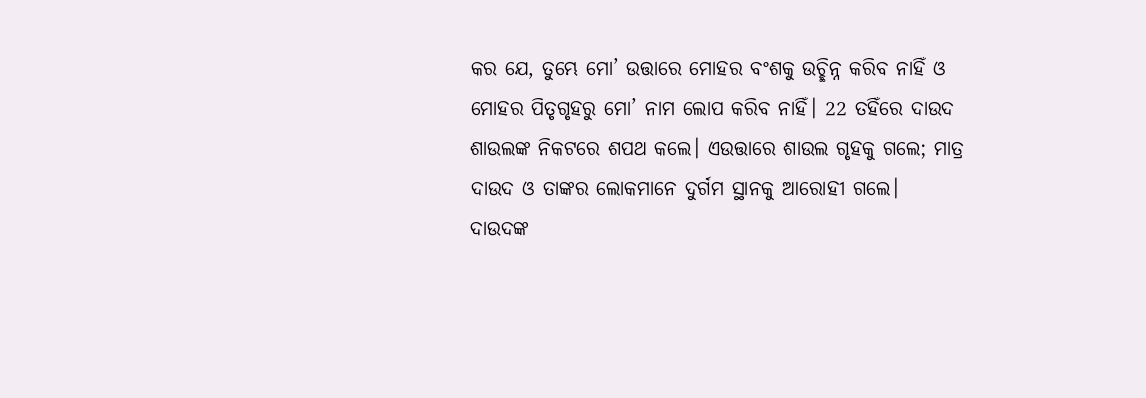କର ଯେ, ତୁମ୍ଭେ ମୋ’ ଉତ୍ତାରେ ମୋହର ବଂଶକୁ ଉଚ୍ଛିନ୍ନ କରିବ ନାହିଁ ଓ ମୋହର ପିତୃଗୃହରୁ ମୋ’ ନାମ ଲୋପ କରିବ ନାହିଁ। 22 ତହିଁରେ ଦାଉଦ ଶାଉଲଙ୍କ ନିକଟରେ ଶପଥ କଲେ। ଏଉତ୍ତାରେ ଶାଉଲ ଗୃହକୁ ଗଲେ; ମାତ୍ର ଦାଉଦ ଓ ତାଙ୍କର ଲୋକମାନେ ଦୁର୍ଗମ ସ୍ଥାନକୁ ଆରୋହୀ ଗଲେ।
ଦାଉଦଙ୍କ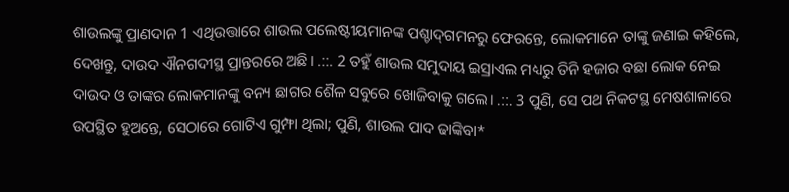ଶାଉଲଙ୍କୁ ପ୍ରାଣଦାନ 1 ଏଥିଉତ୍ତାରେ ଶାଉଲ ପଲେଷ୍ଟୀୟମାନଙ୍କ ପଶ୍ଚାଦ୍‍ଗମନରୁ ଫେରନ୍ତେ, ଲୋକମାନେ ତାଙ୍କୁ ଜଣାଇ କହିଲେ, ଦେଖନ୍ତୁ, ଦାଉଦ ଐନଗଦୀସ୍ଥ ପ୍ରାନ୍ତରରେ ଅଛି। .::. 2 ତହୁଁ ଶାଉଲ ସମୁଦାୟ ଇସ୍ରାଏଲ ମଧ୍ୟରୁ ତିନି ହଜାର ବଛା ଲୋକ ନେଇ ଦାଉଦ ଓ ତାଙ୍କର ଲୋକମାନଙ୍କୁ ବନ୍ୟ ଛାଗର ଶୈଳ ସବୁରେ ଖୋଜିବାକୁ ଗଲେ। .::. 3 ପୁଣି, ସେ ପଥ ନିକଟସ୍ଥ ମେଷଶାଳାରେ ଉପସ୍ଥିତ ହୁଅନ୍ତେ, ସେଠାରେ ଗୋଟିଏ ଗୁମ୍ଫା ଥିଲା; ପୁଣି, ଶାଉଲ ପାଦ ଢାଙ୍କିବା*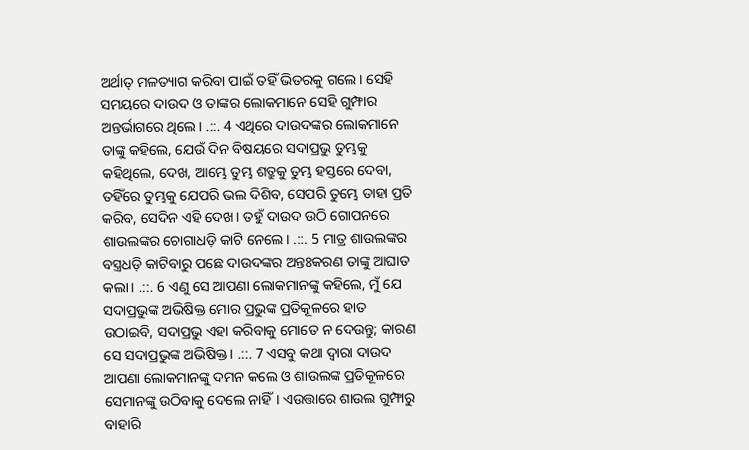ଅର୍ଥାତ୍ ମଳତ୍ୟାଗ କରିବା ପାଇଁ ତହିଁ ଭିତରକୁ ଗଲେ। ସେହି ସମୟରେ ଦାଉଦ ଓ ତାଙ୍କର ଲୋକମାନେ ସେହି ଗୁମ୍ଫାର ଅନ୍ତର୍ଭାଗରେ ଥିଲେ। .::. 4 ଏଥିରେ ଦାଉଦଙ୍କର ଲୋକମାନେ ତାଙ୍କୁ କହିଲେ, ଯେଉଁ ଦିନ ବିଷୟରେ ସଦାପ୍ରଭୁ ତୁମ୍ଭକୁ କହିଥିଲେ, ଦେଖ, ଆମ୍ଭେ ତୁମ୍ଭ ଶତ୍ରୁକୁ ତୁମ୍ଭ ହସ୍ତରେ ଦେବା, ତହିଁରେ ତୁମ୍ଭକୁ ଯେପରି ଭଲ ଦିଶିବ, ସେପରି ତୁମ୍ଭେ ତାହା ପ୍ରତି କରିବ, ସେଦିନ ଏହି ଦେଖ। ତହୁଁ ଦାଉଦ ଉଠି ଗୋପନରେ ଶାଉଲଙ୍କର ଚୋଗାଧଡ଼ି କାଟି ନେଲେ। .::. 5 ମାତ୍ର ଶାଉଲଙ୍କର ବସ୍ତ୍ରଧଡ଼ି କାଟିବାରୁ ପଛେ ଦାଉଦଙ୍କର ଅନ୍ତଃକରଣ ତାଙ୍କୁ ଆଘାତ କଲା। .::. 6 ଏଣୁ ସେ ଆପଣା ଲୋକମାନଙ୍କୁ କହିଲେ, ମୁଁ ଯେ ସଦାପ୍ରଭୁଙ୍କ ଅଭିଷିକ୍ତ ମୋର ପ୍ରଭୁଙ୍କ ପ୍ରତିକୂଳରେ ହାତ ଉଠାଇବି, ସଦାପ୍ରଭୁ ଏହା କରିବାକୁ ମୋତେ ନ ଦେଉନ୍ତୁ; କାରଣ ସେ ସଦାପ୍ରଭୁଙ୍କ ଅଭିଷିକ୍ତ। .::. 7 ଏସବୁ କଥା ଦ୍ୱାରା ଦାଉଦ ଆପଣା ଲୋକମାନଙ୍କୁ ଦମନ କଲେ ଓ ଶାଉଲଙ୍କ ପ୍ରତିକୂଳରେ ସେମାନଙ୍କୁ ଉଠିବାକୁ ଦେଲେ ନାହିଁ। ଏଉତ୍ତାରେ ଶାଉଲ ଗୁମ୍ଫାରୁ ବାହାରି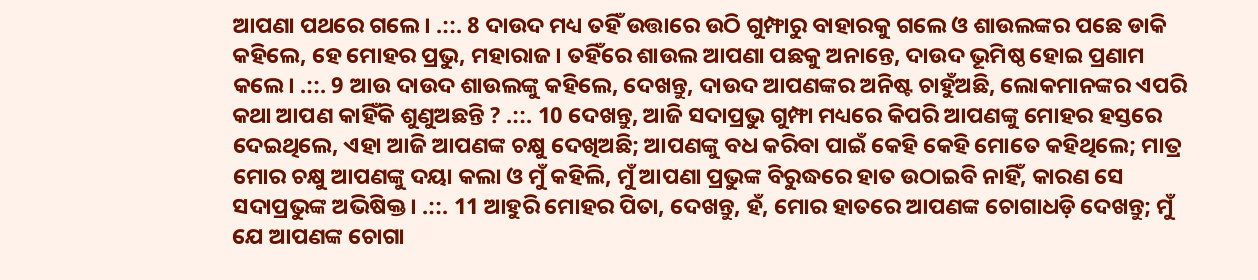ଆପଣା ପଥରେ ଗଲେ। .::. 8 ଦାଉଦ ମଧ୍ୟ ତହିଁ ଉତ୍ତାରେ ଉଠି ଗୁମ୍ଫାରୁ ବାହାରକୁ ଗଲେ ଓ ଶାଉଲଙ୍କର ପଛେ ଡାକି କହିଲେ, ହେ ମୋହର ପ୍ରଭୁ, ମହାରାଜ। ତହିଁରେ ଶାଉଲ ଆପଣା ପଛକୁ ଅନାନ୍ତେ, ଦାଉଦ ଭୂମିଷ୍ଠ ହୋଇ ପ୍ରଣାମ କଲେ। .::. 9 ଆଉ ଦାଉଦ ଶାଉଲଙ୍କୁ କହିଲେ, ଦେଖନ୍ତୁ, ଦାଉଦ ଆପଣଙ୍କର ଅନିଷ୍ଟ ଚାହୁଁଅଛି, ଲୋକମାନଙ୍କର ଏପରି କଥା ଆପଣ କାହିଁକି ଶୁଣୁଅଛନ୍ତି ? .::. 10 ଦେଖନ୍ତୁ, ଆଜି ସଦାପ୍ରଭୁ ଗୁମ୍ଫା ମଧ୍ୟରେ କିପରି ଆପଣଙ୍କୁ ମୋହର ହସ୍ତରେ ଦେଇଥିଲେ, ଏହା ଆଜି ଆପଣଙ୍କ ଚକ୍ଷୁ ଦେଖିଅଛି; ଆପଣଙ୍କୁ ବଧ କରିବା ପାଇଁ କେହି କେହି ମୋତେ କହିଥିଲେ; ମାତ୍ର ମୋର ଚକ୍ଷୁ ଆପଣଙ୍କୁ ଦୟା କଲା ଓ ମୁଁ କହିଲି, ମୁଁ ଆପଣା ପ୍ରଭୁଙ୍କ ବିରୁଦ୍ଧରେ ହାତ ଉଠାଇବି ନାହିଁ, କାରଣ ସେ ସଦାପ୍ରଭୁଙ୍କ ଅଭିଷିକ୍ତ। .::. 11 ଆହୁରି ମୋହର ପିତା, ଦେଖନ୍ତୁ, ହଁ, ମୋର ହାତରେ ଆପଣଙ୍କ ଚୋଗାଧଡ଼ି ଦେଖନ୍ତୁ; ମୁଁ ଯେ ଆପଣଙ୍କ ଚୋଗା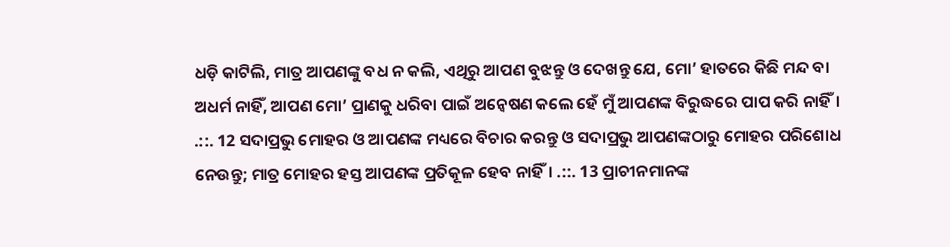ଧଡ଼ି କାଟିଲି, ମାତ୍ର ଆପଣଙ୍କୁ ବଧ ନ କଲି, ଏଥିରୁ ଆପଣ ବୁଝନ୍ତୁ ଓ ଦେଖନ୍ତୁ ଯେ, ମୋ’ ହାତରେ କିଛି ମନ୍ଦ ବା ଅଧର୍ମ ନାହିଁ, ଆପଣ ମୋ’ ପ୍ରାଣକୁ ଧରିବା ପାଇଁ ଅନ୍ୱେଷଣ କଲେ ହେଁ ମୁଁ ଆପଣଙ୍କ ବିରୁଦ୍ଧରେ ପାପ କରି ନାହିଁ। .::. 12 ସଦାପ୍ରଭୁ ମୋହର ଓ ଆପଣଙ୍କ ମଧ୍ୟରେ ବିଚାର କରନ୍ତୁ ଓ ସଦାପ୍ରଭୁ ଆପଣଙ୍କଠାରୁ ମୋହର ପରିଶୋଧ ନେଉନ୍ତୁ; ମାତ୍ର ମୋହର ହସ୍ତ ଆପଣଙ୍କ ପ୍ରତିକୂଳ ହେବ ନାହିଁ। .::. 13 ପ୍ରାଚୀନମାନଙ୍କ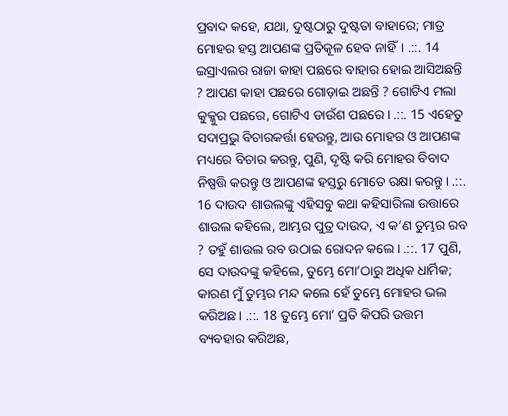ପ୍ରବାଦ କହେ, ଯଥା, ଦୁଷ୍ଟଠାରୁ ଦୁଷ୍ଟତା ବାହାରେ; ମାତ୍ର ମୋହର ହସ୍ତ ଆପଣଙ୍କ ପ୍ରତିକୂଳ ହେବ ନାହିଁ। .::. 14 ଇସ୍ରାଏଲର ରାଜା କାହା ପଛରେ ବାହାର ହୋଇ ଆସିଅଛନ୍ତି ? ଆପଣ କାହା ପଛରେ ଗୋଡ଼ାଇ ଅଛନ୍ତି ? ଗୋଟିଏ ମଲା କୁକ୍କୁର ପଛରେ, ଗୋଟିଏ ଡାଉଁଶ ପଛରେ। .::. 15 ଏହେତୁ ସଦାପ୍ରଭୁ ବିଚାରକର୍ତ୍ତା ହେଉନ୍ତୁ, ଆଉ ମୋହର ଓ ଆପଣଙ୍କ ମଧ୍ୟରେ ବିଚାର କରନ୍ତୁ, ପୁଣି, ଦୃଷ୍ଟି କରି ମୋହର ବିବାଦ ନିଷ୍ପତ୍ତି କରନ୍ତୁ ଓ ଆପଣଙ୍କ ହସ୍ତରୁ ମୋତେ ରକ୍ଷା କରନ୍ତୁ। .::. 16 ଦାଉଦ ଶାଉଲଙ୍କୁ ଏହିସବୁ କଥା କହିସାରିଲା ଉତ୍ତାରେ ଶାଉଲ କହିଲେ, ଆମ୍ଭର ପୁତ୍ର ଦାଉଦ, ଏ କ’ଣ ତୁମ୍ଭର ରବ ? ତହୁଁ ଶାଉଲ ରବ ଉଠାଇ ରୋଦନ କଲେ। .::. 17 ପୁଣି, ସେ ଦାଉଦଙ୍କୁ କହିଲେ, ତୁମ୍ଭେ ମୋ’ଠାରୁ ଅଧିକ ଧାର୍ମିକ; କାରଣ ମୁଁ ତୁମ୍ଭର ମନ୍ଦ କଲେ ହେଁ ତୁମ୍ଭେ ମୋହର ଭଲ କରିଅଛ। .::. 18 ତୁମ୍ଭେ ମୋ’ ପ୍ରତି କିପରି ଉତ୍ତମ ବ୍ୟବହାର କରିଅଛ,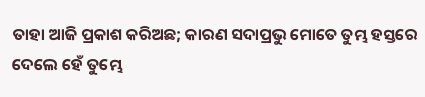ତାହା ଆଜି ପ୍ରକାଶ କରିଅଛ; କାରଣ ସଦାପ୍ରଭୁ ମୋତେ ତୁମ୍ଭ ହସ୍ତରେ ଦେଲେ ହେଁ ତୁମ୍ଭେ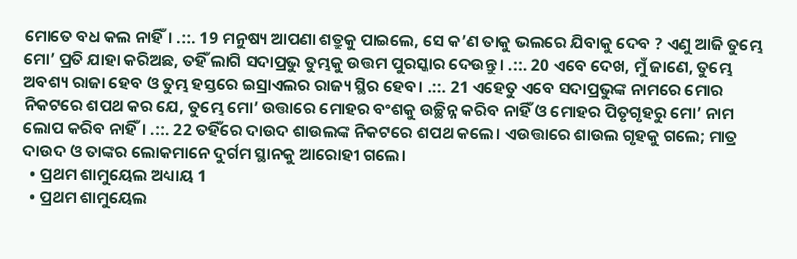ମୋତେ ବଧ କଲ ନାହିଁ। .::. 19 ମନୁଷ୍ୟ ଆପଣା ଶତ୍ରୁକୁ ପାଇଲେ, ସେ କ’ଣ ତାକୁ ଭଲରେ ଯିବାକୁ ଦେବ ? ଏଣୁ ଆଜି ତୁମ୍ଭେ ମୋ’ ପ୍ରତି ଯାହା କରିଅଛ, ତହିଁ ଲାଗି ସଦାପ୍ରଭୁ ତୁମ୍ଭକୁ ଉତ୍ତମ ପୁରସ୍କାର ଦେଉନ୍ତୁ। .::. 20 ଏବେ ଦେଖ, ମୁଁ ଜାଣେ, ତୁମ୍ଭେ ଅବଶ୍ୟ ରାଜା ହେବ ଓ ତୁମ୍ଭ ହସ୍ତରେ ଇସ୍ରାଏଲର ରାଜ୍ୟ ସ୍ଥିର ହେବ। .::. 21 ଏହେତୁ ଏବେ ସଦାପ୍ରଭୁଙ୍କ ନାମରେ ମୋର ନିକଟରେ ଶପଥ କର ଯେ, ତୁମ୍ଭେ ମୋ’ ଉତ୍ତାରେ ମୋହର ବଂଶକୁ ଉଚ୍ଛିନ୍ନ କରିବ ନାହିଁ ଓ ମୋହର ପିତୃଗୃହରୁ ମୋ’ ନାମ ଲୋପ କରିବ ନାହିଁ। .::. 22 ତହିଁରେ ଦାଉଦ ଶାଉଲଙ୍କ ନିକଟରେ ଶପଥ କଲେ। ଏଉତ୍ତାରେ ଶାଉଲ ଗୃହକୁ ଗଲେ; ମାତ୍ର ଦାଉଦ ଓ ତାଙ୍କର ଲୋକମାନେ ଦୁର୍ଗମ ସ୍ଥାନକୁ ଆରୋହୀ ଗଲେ।
  • ପ୍ରଥମ ଶାମୁୟେଲ ଅଧ୍ୟାୟ 1
  • ପ୍ରଥମ ଶାମୁୟେଲ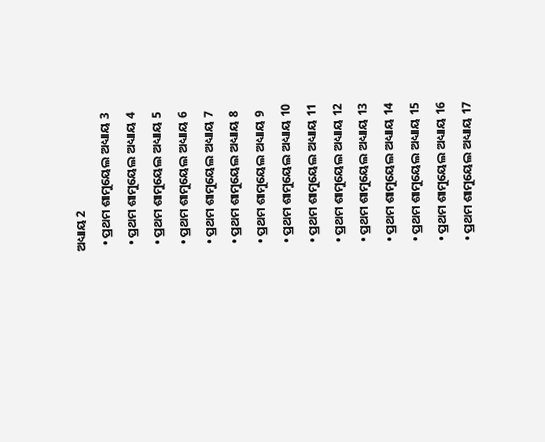ଅଧ୍ୟାୟ 2
  • ପ୍ରଥମ ଶାମୁୟେଲ ଅଧ୍ୟାୟ 3
  • ପ୍ରଥମ ଶାମୁୟେଲ ଅଧ୍ୟାୟ 4
  • ପ୍ରଥମ ଶାମୁୟେଲ ଅଧ୍ୟାୟ 5
  • ପ୍ରଥମ ଶାମୁୟେଲ ଅଧ୍ୟାୟ 6
  • ପ୍ରଥମ ଶାମୁୟେଲ ଅଧ୍ୟାୟ 7
  • ପ୍ରଥମ ଶାମୁୟେଲ ଅଧ୍ୟାୟ 8
  • ପ୍ରଥମ ଶାମୁୟେଲ ଅଧ୍ୟାୟ 9
  • ପ୍ରଥମ ଶାମୁୟେଲ ଅଧ୍ୟାୟ 10
  • ପ୍ରଥମ ଶାମୁୟେଲ ଅଧ୍ୟାୟ 11
  • ପ୍ରଥମ ଶାମୁୟେଲ ଅଧ୍ୟାୟ 12
  • ପ୍ରଥମ ଶାମୁୟେଲ ଅଧ୍ୟାୟ 13
  • ପ୍ରଥମ ଶାମୁୟେଲ ଅଧ୍ୟାୟ 14
  • ପ୍ରଥମ ଶାମୁୟେଲ ଅଧ୍ୟାୟ 15
  • ପ୍ରଥମ ଶାମୁୟେଲ ଅଧ୍ୟାୟ 16
  • ପ୍ରଥମ ଶାମୁୟେଲ ଅଧ୍ୟାୟ 17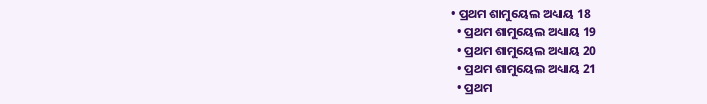• ପ୍ରଥମ ଶାମୁୟେଲ ଅଧ୍ୟାୟ 18
  • ପ୍ରଥମ ଶାମୁୟେଲ ଅଧ୍ୟାୟ 19
  • ପ୍ରଥମ ଶାମୁୟେଲ ଅଧ୍ୟାୟ 20
  • ପ୍ରଥମ ଶାମୁୟେଲ ଅଧ୍ୟାୟ 21
  • ପ୍ରଥମ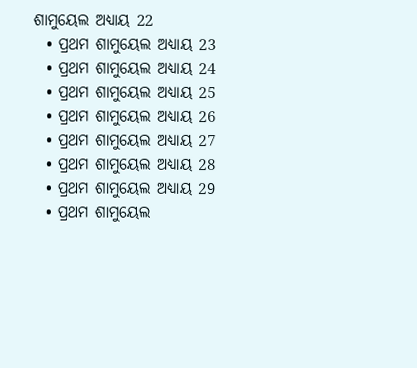ଶାମୁୟେଲ ଅଧ୍ୟାୟ 22
  • ପ୍ରଥମ ଶାମୁୟେଲ ଅଧ୍ୟାୟ 23
  • ପ୍ରଥମ ଶାମୁୟେଲ ଅଧ୍ୟାୟ 24
  • ପ୍ରଥମ ଶାମୁୟେଲ ଅଧ୍ୟାୟ 25
  • ପ୍ରଥମ ଶାମୁୟେଲ ଅଧ୍ୟାୟ 26
  • ପ୍ରଥମ ଶାମୁୟେଲ ଅଧ୍ୟାୟ 27
  • ପ୍ରଥମ ଶାମୁୟେଲ ଅଧ୍ୟାୟ 28
  • ପ୍ରଥମ ଶାମୁୟେଲ ଅଧ୍ୟାୟ 29
  • ପ୍ରଥମ ଶାମୁୟେଲ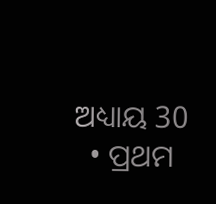ଅଧ୍ୟାୟ 30
  • ପ୍ରଥମ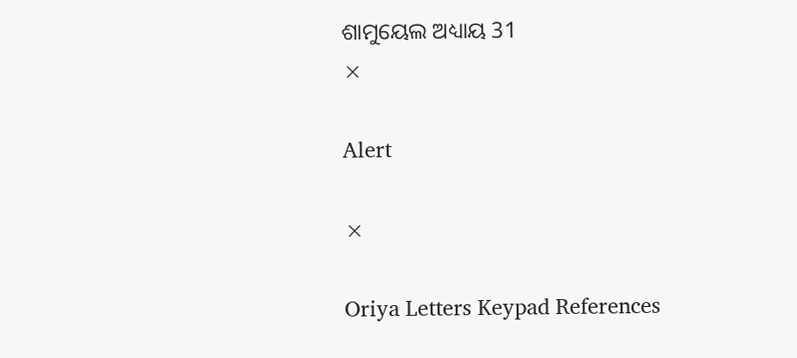ଶାମୁୟେଲ ଅଧ୍ୟାୟ 31
×

Alert

×

Oriya Letters Keypad References